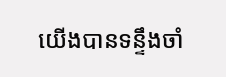យើងបានទន្ទឹងចាំ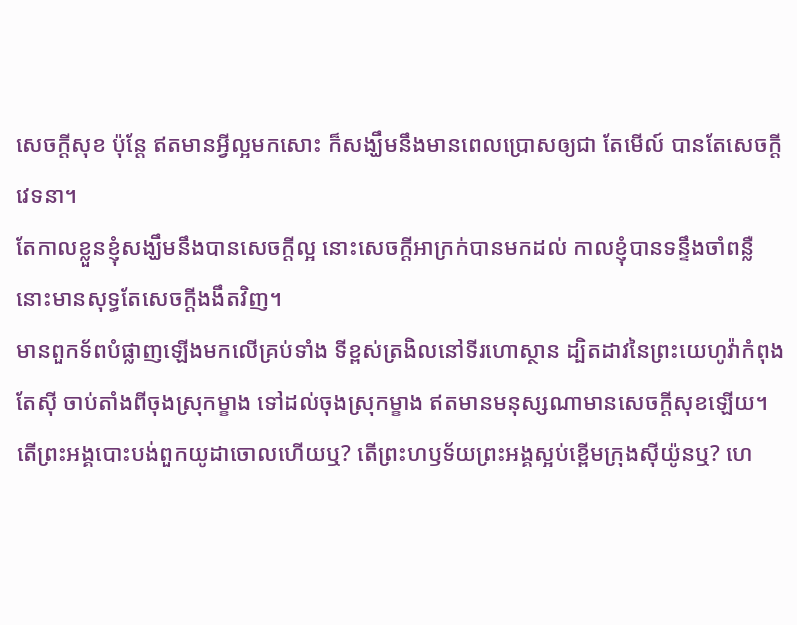សេចក្ដីសុខ ប៉ុន្តែ ឥតមានអ្វីល្អមកសោះ ក៏សង្ឃឹមនឹងមានពេលប្រោសឲ្យជា តែមើល៍ បានតែសេចក្ដីវេទនា។
តែកាលខ្លួនខ្ញុំសង្ឃឹមនឹងបានសេចក្ដីល្អ នោះសេចក្ដីអាក្រក់បានមកដល់ កាលខ្ញុំបានទន្ទឹងចាំពន្លឺ នោះមានសុទ្ធតែសេចក្ដីងងឹតវិញ។
មានពួកទ័ពបំផ្លាញឡើងមកលើគ្រប់ទាំង ទីខ្ពស់ត្រងិលនៅទីរហោស្ថាន ដ្បិតដាវនៃព្រះយេហូវ៉ាកំពុងតែស៊ី ចាប់តាំងពីចុងស្រុកម្ខាង ទៅដល់ចុងស្រុកម្ខាង ឥតមានមនុស្សណាមានសេចក្ដីសុខឡើយ។
តើព្រះអង្គបោះបង់ពួកយូដាចោលហើយឬ? តើព្រះហឫទ័យព្រះអង្គស្អប់ខ្ពើមក្រុងស៊ីយ៉ូនឬ? ហេ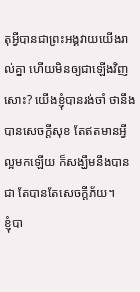តុអ្វីបានជាព្រះអង្គវាយយើងរាល់គ្នា ហើយមិនឲ្យជាឡើងវិញសោះ? យើងខ្ញុំបានរង់ចាំ ថានឹងបានសេចក្ដីសុខ តែឥតមានអ្វីល្អមកឡើយ ក៏សង្ឃឹមនឹងបានជា តែបានតែសេចក្ដីភ័យ។
ខ្ញុំបា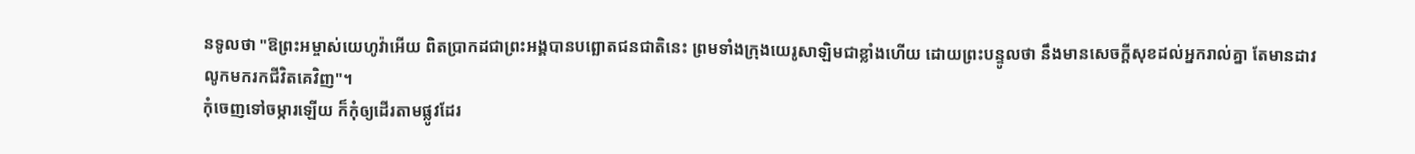នទូលថា "ឱព្រះអម្ចាស់យេហូវ៉ាអើយ ពិតប្រាកដជាព្រះអង្គបានបព្ឆោតជនជាតិនេះ ព្រមទាំងក្រុងយេរូសាឡិមជាខ្លាំងហើយ ដោយព្រះបន្ទូលថា នឹងមានសេចក្ដីសុខដល់អ្នករាល់គ្នា តែមានដាវលូកមករកជីវិតគេវិញ"។
កុំចេញទៅចម្ការឡើយ ក៏កុំឲ្យដើរតាមផ្លូវដែរ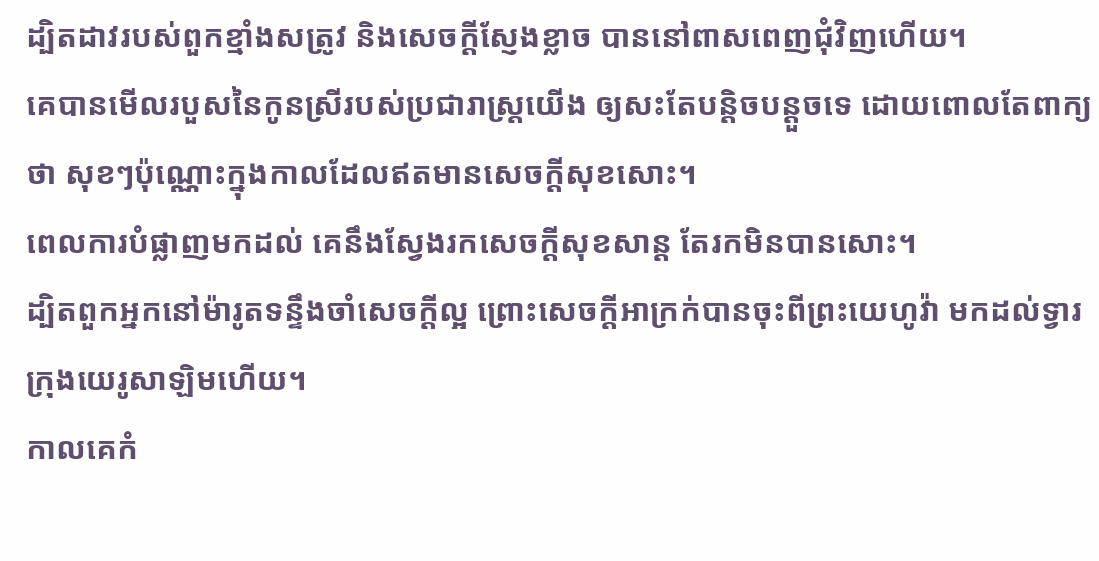ដ្បិតដាវរបស់ពួកខ្មាំងសត្រូវ និងសេចក្ដីស្ញែងខ្លាច បាននៅពាសពេញជុំវិញហើយ។
គេបានមើលរបួសនៃកូនស្រីរបស់ប្រជារាស្ត្រយើង ឲ្យសះតែបន្តិចបន្តួចទេ ដោយពោលតែពាក្យថា សុខៗប៉ុណ្ណោះក្នុងកាលដែលឥតមានសេចក្ដីសុខសោះ។
ពេលការបំផ្លាញមកដល់ គេនឹងស្វែងរកសេចក្ដីសុខសាន្ត តែរកមិនបានសោះ។
ដ្បិតពួកអ្នកនៅម៉ារូតទន្ទឹងចាំសេចក្ដីល្អ ព្រោះសេចក្ដីអាក្រក់បានចុះពីព្រះយេហូវ៉ា មកដល់ទ្វារក្រុងយេរូសាឡិមហើយ។
កាលគេកំ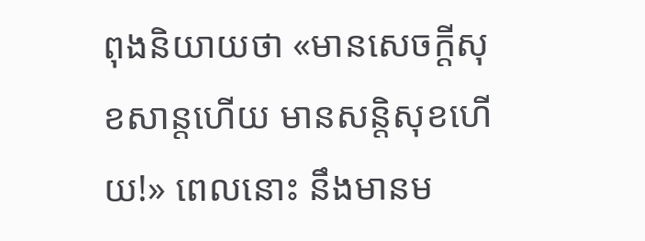ពុងនិយាយថា «មានសេចក្ដីសុខសាន្តហើយ មានសន្ដិសុខហើយ!» ពេលនោះ នឹងមានម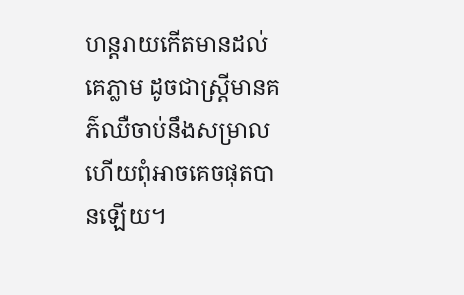ហន្តរាយកើតមានដល់គេភ្លាម ដូចជាស្ត្រីមានគភ៌ឈឺចាប់នឹងសម្រាល ហើយពុំអាចគេចផុតបានឡើយ។